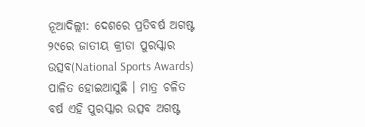ନୂଆଦିଲ୍ଲୀ: ଦେଶରେ ପ୍ରତିବର୍ଷ ଅଗଷ୍ଟ ୨୯ରେ ଜାତୀୟ କ୍ରୀଡା ପୁରସ୍କାର ଉତ୍ସବ(National Sports Awards) ପାଳିତ ହୋଇଆସୁଛି । ମାତ୍ର ଚଳିତ ବର୍ଷ ଏହି ପୁରସ୍କାର ଉତ୍ସବ ଅଗଷ୍ଟ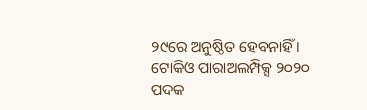୨୯ରେ ଅନୁଷ୍ଠିତ ହେବନାହିଁ । ଟୋକିଓ ପାରାଅଲମ୍ପିକ୍ସ ୨୦୨୦ ପଦକ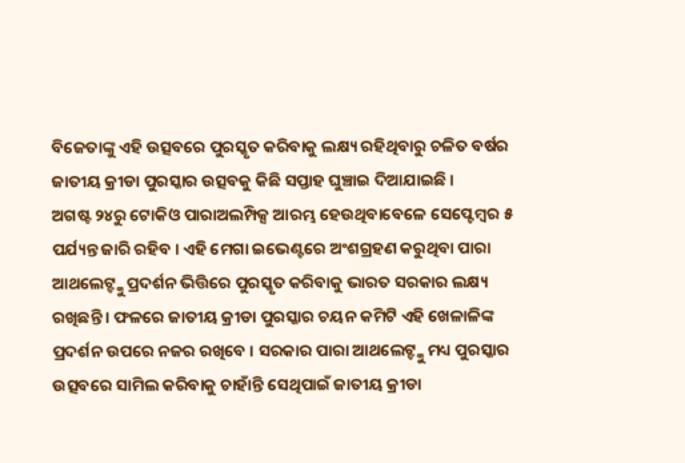ବିଜେତାଙ୍କୁ ଏହି ଉତ୍ସବରେ ପୁରସ୍କୃତ କରିବାକୁ ଲକ୍ଷ୍ୟ ରହିଥିବାରୁ ଚଳିତ ବର୍ଷର ଜାତୀୟ କ୍ରୀଡା ପୁରସ୍କାର ଉତ୍ସବକୁ କିଛି ସପ୍ତାହ ଘୁଞ୍ଚାଇ ଦିଆଯାଇଛି ।
ଅଗଷ୍ଟ ୨୪ରୁ ଟୋକିଓ ପାରାଅଲମ୍ପିକ୍ସ ଆରମ୍ଭ ହେଉଥିବାବେଳେ ସେପ୍ଟେମ୍ବର ୫ ପର୍ଯ୍ୟନ୍ତ ଜାରି ରହିବ । ଏହି ମେଗା ଇଭେଣ୍ଟରେ ଅଂଶଗ୍ରହଣ କରୁଥିବା ପାରା ଆଥଲେଟ୍ଙ୍କୁ ପ୍ରଦର୍ଶନ ଭିତ୍ତିରେ ପୁରସ୍କୃତ କରିବାକୁ ଭାରତ ସରକାର ଲକ୍ଷ୍ୟ ରଖିଛନ୍ତି । ଫଳରେ ଜାତୀୟ କ୍ରୀଡା ପୁରସ୍କାର ଚୟନ କମିଟି ଏହି ଖେଳାଳିଙ୍କ ପ୍ରଦର୍ଶନ ଉପରେ ନଜର ରଖିବେ । ସରକାର ପାରା ଆଥଲେଟ୍ଙ୍କୁ ମଧ୍ୟ ପୁରସ୍କାର ଉତ୍ସବରେ ସାମିଲ କରିବାକୁ ଚାହାଁନ୍ତି ସେଥିପାଇଁ ଜାତୀୟ କ୍ରୀଡା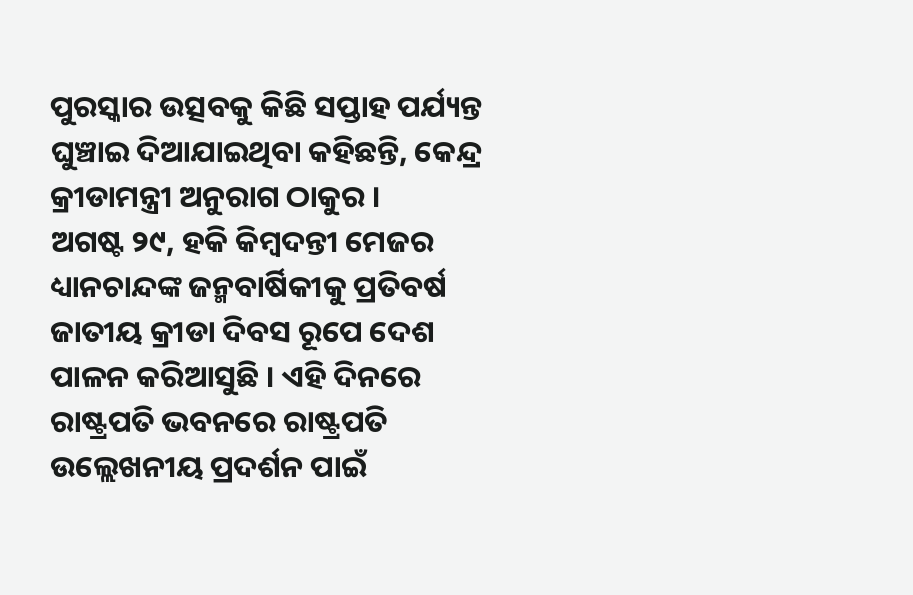ପୁରସ୍କାର ଉତ୍ସବକୁ କିଛି ସପ୍ତାହ ପର୍ଯ୍ୟନ୍ତ ଘୁଞ୍ଚାଇ ଦିଆଯାଇଥିବା କହିଛନ୍ତି, କେନ୍ଦ୍ର କ୍ରୀଡାମନ୍ତ୍ରୀ ଅନୁରାଗ ଠାକୁର ।
ଅଗଷ୍ଟ ୨୯, ହକି କିମ୍ବଦନ୍ତୀ ମେଜର ଧ୍ୟାନଚାନ୍ଦଙ୍କ ଜନ୍ମବାର୍ଷିକୀକୁ ପ୍ରତିବର୍ଷ ଜାତୀୟ କ୍ରୀଡା ଦିବସ ରୂପେ ଦେଶ ପାଳନ କରିଆସୁଛି । ଏହି ଦିନରେ ରାଷ୍ଟ୍ରପତି ଭବନରେ ରାଷ୍ଟ୍ରପତି ଉଲ୍ଲେଖନୀୟ ପ୍ରଦର୍ଶନ ପାଇଁ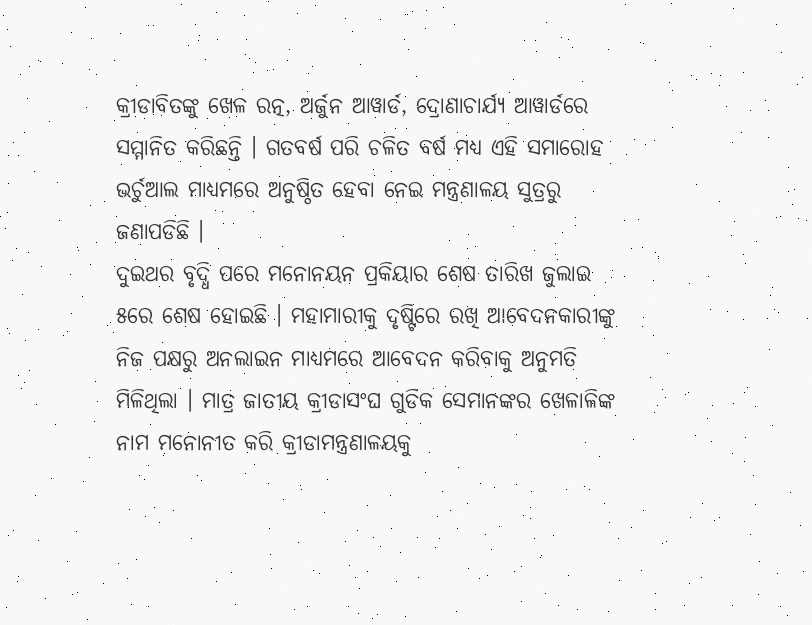କ୍ରୀଡାବିତଙ୍କୁ ଖେଳ ରତ୍ନ, ଅର୍ଜୁନ ଆୱାର୍ଡ, ଦ୍ରୋଣାଚାର୍ଯ୍ୟ ଆୱାର୍ଡରେ ସମ୍ମାନିତ କରିଛନ୍ତି । ଗତବର୍ଷ ପରି ଚଳିତ ବର୍ଷ ମଧ୍ୟ ଏହି ସମାରୋହ ଭର୍ଚୁଆଲ ମାଧ୍ୟମରେ ଅନୁଷ୍ଠିତ ହେବା ନେଇ ମନ୍ତ୍ରଣାଳୟ ସୁତ୍ରରୁ ଜଣାପଡିଛି ।
ଦୁଇଥର ବୃଦ୍ଧି ପରେ ମନୋନୟନ ପ୍ରକିୟାର ଶେଷ ତାରିଖ ଜୁଲାଇ ୫ରେ ଶେଷ ହୋଇଛି । ମହାମାରୀକୁ ଦୃଷ୍ଟିରେ ରଖି ଆବେଦନକାରୀଙ୍କୁ ନିଜ ପକ୍ଷରୁ ଅନଲାଇନ ମାଧ୍ୟମରେ ଆବେଦନ କରିବାକୁ ଅନୁମତି ମିଳିଥିଲା । ମାତ୍ର ଜାତୀୟ କ୍ରୀଡାସଂଘ ଗୁଡିକ ସେମାନଙ୍କର ଖେଳାଳିଙ୍କ ନାମ ମନୋନୀତ କରି କ୍ରୀଡାମନ୍ତ୍ରଣାଳୟକୁ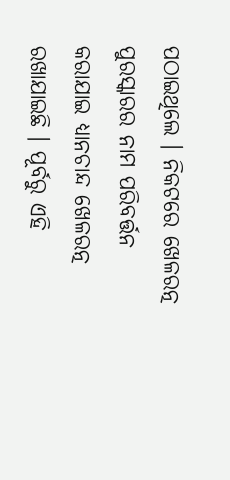ପଠାଇଥିଲେ । ନିକଟରେ ଖେଳରତ୍ନ ପୁରସ୍କାରର ନାମ ପରିବର୍ତ୍ତନ କରାଯାଇ ଧ୍ୟାନଚାନ୍ଦ ଖେଳରତ୍ନ ରଖାଯାଇଛି । ପୂର୍ବରୁ ଏହି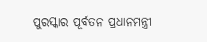ପୁରସ୍କାର ପୂର୍ବତନ ପ୍ରଧାନମନ୍ତ୍ରୀ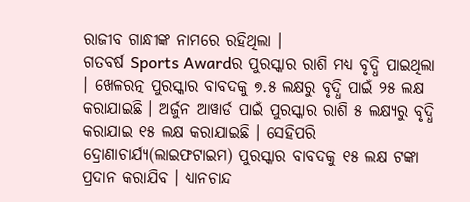ରାଜୀବ ଗାନ୍ଧୀଙ୍କ ନାମରେ ରହିଥିଲା ।
ଗତବର୍ଷ Sports Awardର ପୁରସ୍କାର ରାଶି ମଧ୍ୟ ବୃଦ୍ଧି ପାଇଥିଲା । ଖେଳରତ୍ନ ପୁରସ୍କାର ବାବଦକୁ ୭.୫ ଲକ୍ଷରୁ ବୃଦ୍ଧି ପାଇଁ ୨୫ ଲକ୍ଷ କରାଯାଇଛି । ଅର୍ଜୁନ ଆୱାର୍ଡ ପାଇଁ ପୁରସ୍କାର ରାଶି ୫ ଲକ୍ଷ୍ୟରୁ ବୃଦ୍ଧି କରାଯାଇ ୧୫ ଲକ୍ଷ କରାଯାଇଛି । ସେହିପରି ଦ୍ରୋଣାଚାର୍ଯ୍ୟ(ଲାଇଫଟାଇମ) ପୁରସ୍କାର ବାବଦକୁ ୧୫ ଲକ୍ଷ ଟଙ୍କା ପ୍ରଦାନ କରାଯିବ । ଧ୍ୟାନଚାନ୍ଦ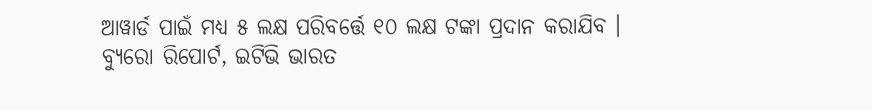ଆୱାର୍ଡ ପାଇଁ ମଧ୍ୟ ୫ ଲକ୍ଷ ପରିବର୍ତ୍ତେ ୧୦ ଲକ୍ଷ ଟଙ୍କା ପ୍ରଦାନ କରାଯିବ ।
ବ୍ୟୁରୋ ରିପୋର୍ଟ, ଇଟିଭି ଭାରତ